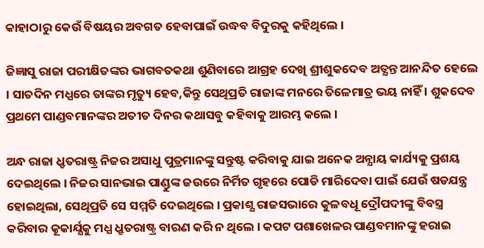କାହାଠାରୁ କେଉଁ ବିଷୟର ଅବଗତ ହେବାପାଇଁ ଉଦ୍ଧବ ବିଦୁରକୁ କହିଥିଲେ ।

ଜିଜ୍ଞାସୁ ରାଜା ପରୀକ୍ଷିତଙ୍କର ଭାଗବତକଥା ଶୁଣିବାରେ ଆଗ୍ରହ ଦେଖି ଶ୍ରୀଶୁକଦେବ ଅତ୍ଯନ୍ତ ଆନନ୍ଦିତ ହେଲେ । ସାତଦିନ ମଧ୍ଯରେ ତାଙ୍କର ମୃତ୍ୟୁ ହେବ,କିନ୍ତୁ ସେଥିପ୍ରତି ରାଜାଙ୍କ ମନରେ ତିଳେମାତ୍ର ଭୟ ନାହିଁ । ଶୁକଦେବ ପ୍ରଥମେ ପାଣ୍ଡବମାନଙ୍କର ଅତୀତ ଦିନର କଥାସବୁ କହିବାକୁ ଆରମ୍ଭ କଲେ ।

ଅନ୍ଧ ରାଜା ଧ୍ରୃତରାଷ୍ଟ୍ର ନିଜର ଅସାଧୁ ପୁତ୍ରମାନଙ୍କୁ ସନ୍ତୁଷ୍ଟ କରିବାକୁ ଯାଇ ଅନେକ ଅନ୍ଯାୟ କାର୍ଯ୍ୟକୁ ପ୍ରଶୟ ଦେଇଥିଲେ । ନିଜର ସାନଭାଇ ପାଣ୍ଡୁଙ୍କ ଜଉରେ ନିର୍ମିତ ଗୃହରେ ପୋଡି ମାରିଦେବା ପାଇଁ ଯେଉଁ ଷଡଯନ୍ତ୍ର ହୋଇଥିଲା, ସେଥିପ୍ରତି ସେ ସମ୍ମତି ଦେଇଥିଲେ । ପ୍ରକାଶ୍ଯ ରାଜସଭାରେ କୁଳବଧୂ ଦ୍ରୌପଦୀଙ୍କୁ ବିବସ୍ତ୍ର କରିବାର କୂକାର୍ଯ୍ଯକୁ ମଧ୍ଯ ଧ୍ରୃତରାଷ୍ଟ୍ର ବାରଣ କରି ନ ଥିଲେ । କପଟ ପଶାଖେଳର ପାଣ୍ଡବମାନଙ୍କୁ ହରାଇ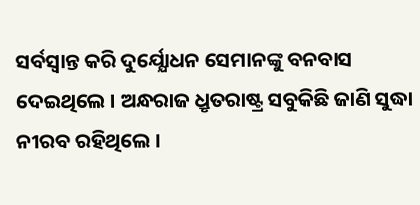ସର୍ବସ୍ବାନ୍ତ କରି ଦୁର୍ଯ୍ଯୋଧନ ସେମାନଙ୍କୁ ବନବାସ ଦେଇଥିଲେ । ଅନ୍ଧରାଜ ଧ୍ରୃତରାଷ୍ଟ୍ର ସବୁକିଛି ଜାଣି ସୁଦ୍ଧା ନୀରବ ରହିଥିଲେ ।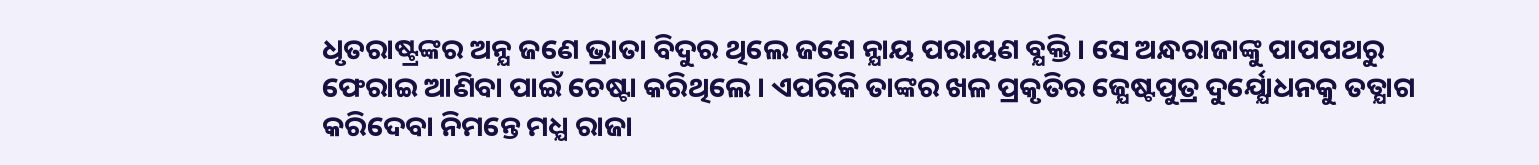ଧୃତରାଷ୍ଟ୍ରଙ୍କର ଅନ୍ଯ ଜଣେ ଭ୍ରାତା ବିଦୁର ଥିଲେ ଜଣେ ନ୍ଯାୟ ପରାୟଣ ବ୍ଯକ୍ତି । ସେ ଅନ୍ଧରାଜାଙ୍କୁ ପାପପଥରୁ ଫେରାଇ ଆଣିବା ପାଇଁ ଚେଷ୍ଟା କରିଥିଲେ । ଏପରିକି ତାଙ୍କର ଖଳ ପ୍ରକୃତିର ଜ୍ଯେଷ୍ଟପୁତ୍ର ଦୁର୍ଯ୍ଯୋଧନକୁ ତତ୍ଯାଗ କରିଦେବା ନିମନ୍ତେ ମଧ୍ଯ ରାଜା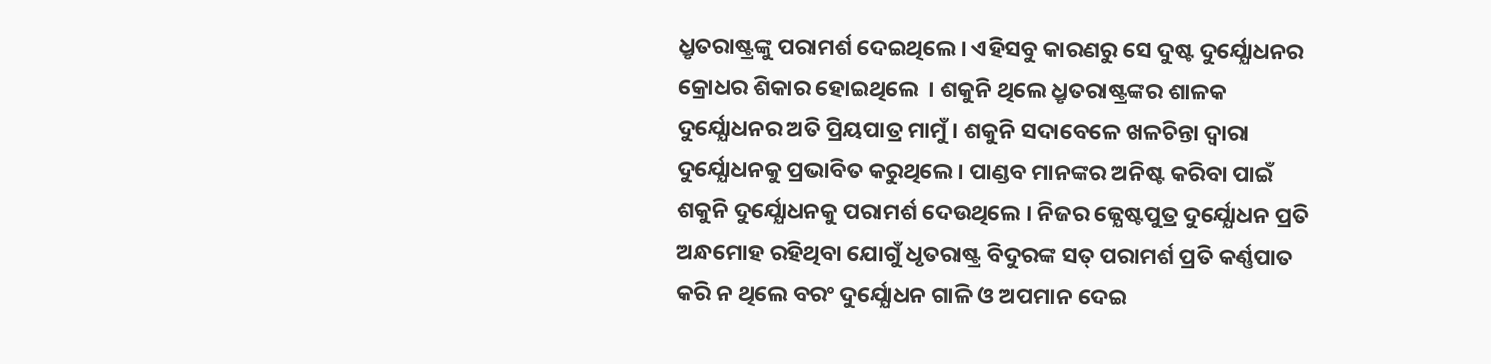ଧ୍ରୃତରାଷ୍ଟ୍ରଙ୍କୁ ପରାମର୍ଶ ଦେଇଥିଲେ । ଏହିସବୁ କାରଣରୁ ସେ ଦୁଷ୍ଟ ଦୁର୍ଯ୍ଯୋଧନର କ୍ରୋଧର ଶିକାର ହୋଇଥିଲେ  । ଶକୁନି ଥିଲେ ଧ୍ରୃତରାଷ୍ଟ୍ରଙ୍କର ଶାଳକ ଦୁର୍ଯ୍ଯୋଧନର ଅତି ପ୍ରିୟପାତ୍ର ମାମୁଁ । ଶକୁନି ସଦାବେଳେ ଖଳଚିନ୍ତା ଦ୍ବାରା ଦୁର୍ଯ୍ଯୋଧନକୁ ପ୍ରଭାବିତ କରୁଥିଲେ । ପାଣ୍ଡବ ମାନଙ୍କର ଅନିଷ୍ଟ କରିବା ପାଇଁ ଶକୁନି ଦୁର୍ଯ୍ଯୋଧନକୁ ପରାମର୍ଶ ଦେଉଥିଲେ । ନିଜର ଜ୍ଯେଷ୍ଟପୁତ୍ର ଦୁର୍ଯ୍ଯୋଧନ ପ୍ରତି ଅନ୍ଧମୋହ ରହିଥିବା ଯୋଗୁଁ ଧୃତରାଷ୍ଟ୍ର ବିଦୁରଙ୍କ ସତ୍ ପରାମର୍ଶ ପ୍ରତି କର୍ଣ୍ଣପାତ କରି ନ ଥିଲେ ବରଂ ଦୁର୍ଯ୍ଯୋଧନ ଗାଳି ଓ ଅପମାନ ଦେଇ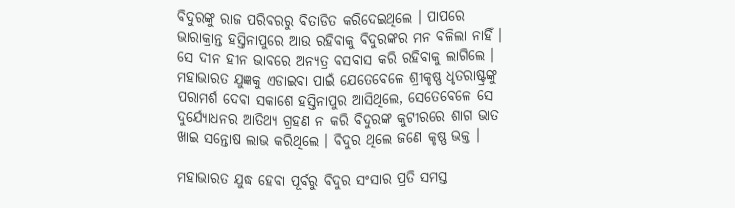ବିଦୁରଙ୍କୁ ରାଜ ପରିବରରୁ ବିତାଡିତ କରିଦେଇଥିଲେ । ପାପରେ ଭାରାକ୍ରାନ୍ତ ହସ୍ତିନାପୁରେ ଆଉ ରହିବାକୁ ବିଦୁରଙ୍କର ମନ ବଳିଲା ନାହିଁ । ସେ ଦୀନ ହୀନ ଭାବରେ ଅନ୍ଯତ୍ର ବସବାସ କରି ରହିବାକୁ ଲାଗିଲେ । ମହାଭାରତ ଯୁଜ୍ଞକୁ ଏଡାଇବା ପାଇଁ ଯେତେବେଳେ ଶ୍ରୀକୃଷ୍ଣ ଧୃତରାଷ୍ଟ୍ରଙ୍କୁ ପରାମର୍ଶ ଦେବା ସକାଶେ ହସ୍ତିନାପୁର ଆସିଥିଲେ, ସେତେବେଳେ ସେ ଦୁର୍ଯ୍ଯୋଧନର ଆତିଥ୍ଯ ଗ୍ରହଣ ନ କରି ବିଦୁରଙ୍କ କୁଟୀରରେ ଶାଗ ଭାତ ଖାଇ ସନ୍ତୋଷ ଲାଭ କରିଥିଲେ । ବିଦୁର ଥିଲେ ଜଣେ କୃଷ୍ଣ ଭକ୍ତ ।

ମହାଭାରତ ଯୁଦ୍ଧ ହେବା ପୂର୍ବରୁ ବିଦୁର ସଂସାର ପ୍ରତି ସମସ୍ତ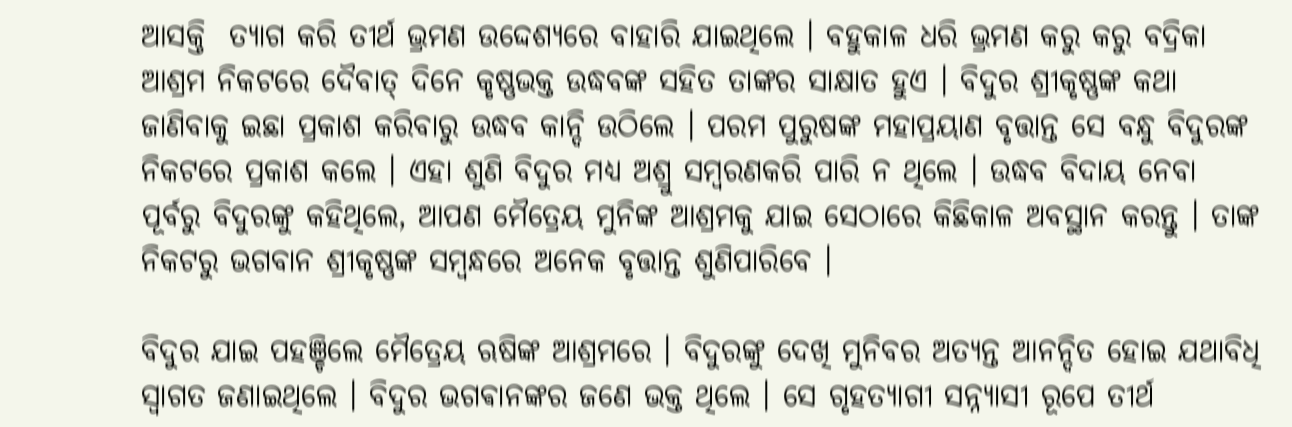ଆସକ୍ତି  ତ୍ଯାଗ କରି ତୀର୍ଥ ଭ୍ରମଣ ଉଦ୍ଦେଶ୍ୟରେ ବାହାରି ଯାଇଥିଲେ । ବହୁକାଳ ଧରି ଭ୍ରମଣ କରୁ କରୁ ବଦ୍ରିକା ଆଶ୍ରମ ନିକଟରେ ଦୈବାତ୍ ଦିନେ କୃଷ୍ଣଭକ୍ତ ଉଦ୍ଧବଙ୍କ ସହିତ ତାଙ୍କର ସାକ୍ଷାତ ହୁଏ । ବିଦୁର ଶ୍ରୀକୃଷ୍ଣଙ୍କ କଥା ଜାଣିବାକୁ ଇଛା ପ୍ରକାଶ କରିବାରୁ ଉଦ୍ଧବ କାନ୍ଦି ଉଠିଲେ । ପରମ ପୁରୁଷଙ୍କ ମହାପ୍ରୟାଣ ବୃତ୍ତାନ୍ତ ସେ ବନ୍ଧୁ ବିଦୁରଙ୍କ ନିକଟରେ ପ୍ରକାଶ କଲେ । ଏହା ଶୁଣି ବିଦୁର ମଧ୍ଯ ଅଶ୍ରୁ ସମ୍ବରଣକରି ପାରି ନ ଥିଲେ । ଉଦ୍ଧବ ବିଦାୟ ନେବା ପୂର୍ବରୁ ବିଦୁରଙ୍କୁ କହିଥିଲେ, ଆପଣ ମୈତ୍ରେୟ ମୁନିଙ୍କ ଆଶ୍ରମକୁ ଯାଇ ସେଠାରେ କିଛିକାଳ ଅବସ୍ଥାନ କରନ୍ତୁ । ତାଙ୍କ ନିକଟରୁ ଭଗବାନ ଶ୍ରୀକୃଷ୍ଣଙ୍କ ସମ୍ବନ୍ଧରେ ଅନେକ ବୃତ୍ତାନ୍ତ ଶୁଣିପାରିବେ ।

ବିଦୁର ଯାଇ ପହଞ୍ଚିଲେ ମୈତ୍ରେୟ ଋଷିଙ୍କ ଆଶ୍ରମରେ । ବିଦୁରଙ୍କୁ ଦେଖି ମୁନିବର ଅତ୍ଯନ୍ତ ଆନନ୍ଦିତ ହୋଇ ଯଥାବିଧି ସ୍ବାଗତ ଜଣାଇଥିଲେ । ବିଦୁର ଭଗଵାନଙ୍କର ଜଣେ ଭକ୍ତ ଥିଲେ । ସେ ଗୃହତ୍ଯାଗୀ ସନ୍ନ୍ୟାସୀ ରୂପେ ତୀର୍ଥ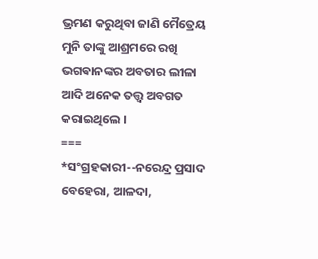ଭ୍ରମଣ କରୁଥିବା ଜାଣି ମୈତ୍ରେୟ ମୁନି ତାଙ୍କୁ ଆଶ୍ରମରେ ରଖି ଭଗଵାନଙ୍କର ଅବତାର ଲୀଳା ଆଦି ଅନେକ ତତ୍ତ୍ବ ଅବଗତ କରାଇଥିଲେ ।
===
*ସଂଗ୍ରହକାରୀ--ନରେନ୍ଦ୍ର ପ୍ରସାଦ ବେହେରା, ଆଳଦା,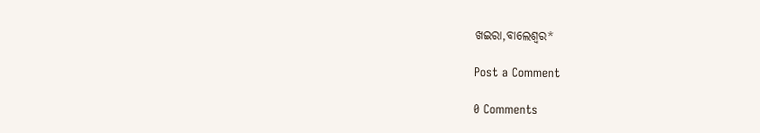ଖଇରା,ବାଲେଶ୍ବର*

Post a Comment

0 Comments